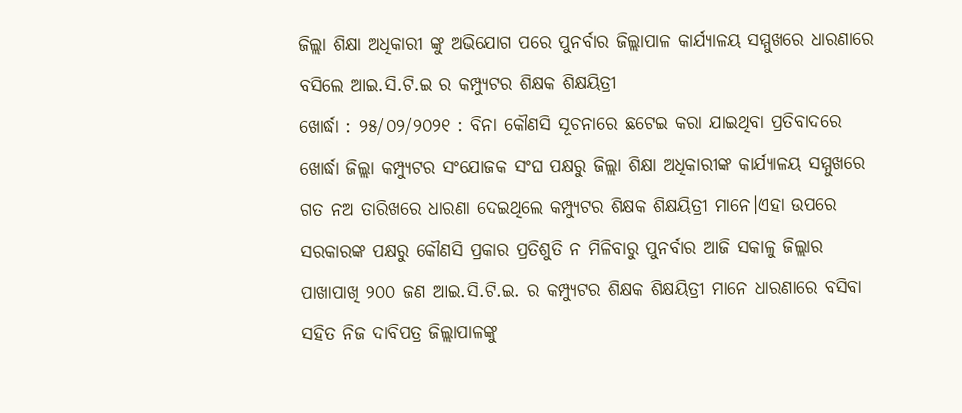ଜିଲ୍ଲା ଶିକ୍ଷା ଅଧିକାରୀ ଙ୍କୁ ଅଭିଯୋଗ ପରେ ପୁନର୍ବାର ଜିଲ୍ଲାପାଳ କାର୍ଯ୍ୟାଳୟ ସମ୍ମୁଖରେ ଧାରଣାରେ ବସିଲେ ଆଇ.ସି.ଟି.ଇ ର କମ୍ପ୍ୟୁଟର ଶିକ୍ଷକ ଶିକ୍ଷୟିତ୍ରୀ
ଖୋର୍ଦ୍ଧା : ୨୫/୦୨/୨୦୨୧ : ବିନା କୌଣସି ସୂଚନାରେ ଛଟେଇ କରା ଯାଇଥିବା ପ୍ରତିବାଦରେ ଖୋର୍ଦ୍ଧା ଜିଲ୍ଲା କମ୍ପ୍ୟୁଟର ସଂଯୋଜକ ସଂଘ ପକ୍ଷରୁ ଜିଲ୍ଲା ଶିକ୍ଷା ଅଧିକାରୀଙ୍କ କାର୍ଯ୍ୟାଳୟ ସମ୍ମୁଖରେ ଗତ ନଅ ତାରିଖରେ ଧାରଣା ଦେଇଥିଲେ କମ୍ପ୍ୟୁଟର ଶିକ୍ଷକ ଶିକ୍ଷୟିତ୍ରୀ ମାନେ।ଏହା ଉପରେ ସରକାରଙ୍କ ପକ୍ଷରୁ କୌଣସି ପ୍ରକାର ପ୍ରତିଶୁତି ନ ମିଳିବାରୁ ପୁନର୍ବାର ଆଜି ସକାଳୁ ଜିଲ୍ଲାର ପାଖାପାଖି ୨୦୦ ଜଣ ଆଇ.ସି.ଟି.ଇ. ର କମ୍ପ୍ୟୁଟର ଶିକ୍ଷକ ଶିକ୍ଷୟିତ୍ରୀ ମାନେ ଧାରଣାରେ ବସିବା ସହିତ ନିଜ ଦାବିପତ୍ର ଜିଲ୍ଲାପାଳଙ୍କୁ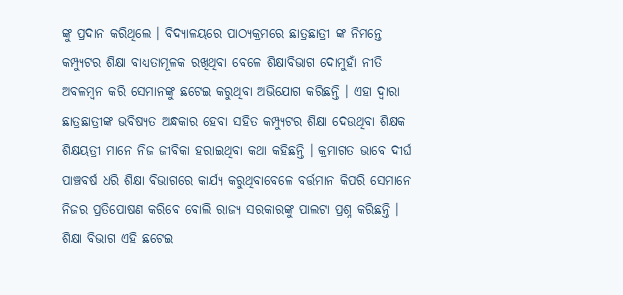ଙ୍କୁ ପ୍ରଦାନ କରିଥିଲେ । ବିଦ୍ୟାଳୟରେ ପାଠ୍ୟକ୍ରମରେ ଛାତ୍ରଛାତ୍ରୀ ଙ୍କ ନିମନ୍ତେ କମ୍ପ୍ୟୁଟର ଶିକ୍ଷା ବାଧ୍ୟତାମୂଳକ ରଖିଥିବା ବେଳେ ଶିକ୍ଷାବିଭାଗ ଦୋମୁହାଁ ନୀତି ଅବଳମ୍ବନ କରି ସେମାନଙ୍କୁ ଛଟେଇ କରୁଥିବା ଅଭିଯୋଗ କରିଛନ୍ତି । ଏହା ଦ୍ଵାରା ଛାତ୍ରଛାତ୍ରୀଙ୍କ ଭବିଷ୍ୟତ ଅନ୍ଧକାର ହେବା ସହିତ କମ୍ପ୍ୟୁଟର ଶିକ୍ଷା ଦେଉଥିବା ଶିକ୍ଷକ ଶିକ୍ଷୟତ୍ରୀ ମାନେ ନିଜ ଜୀବିକା ହରାଇଥିବା କଥା କହିଛନ୍ତି । କ୍ରମାଗତ ଭାବେ ଦୀର୍ଘ ପାଞ୍ଚବର୍ଷ ଧରି ଶିକ୍ଷା ବିଭାଗରେ କାର୍ଯ୍ୟ କରୁଥିବାବେଳେ ବର୍ତ୍ତମାନ କିପରି ସେମାନେ ନିଜର ପ୍ରତିପୋଷଣ କରିବେ ବୋଲି ରାଜ୍ୟ ସରକାରଙ୍କୁ ପାଲଟା ପ୍ରଶ୍ନ କରିଛନ୍ତି । ଶିକ୍ଷା ବିଭାଗ ଏହି ଛଟେଇ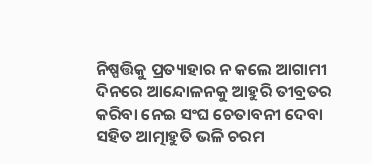ନିଷ୍ପତ୍ତିକୁ ପ୍ରତ୍ୟାହାର ନ କଲେ ଆଗାମୀ ଦିନରେ ଆନ୍ଦୋଳନକୁ ଆହୁରି ତୀବ୍ରତର କରିବା ନେଇ ସଂଘ ଚେତାବନୀ ଦେବା ସହିତ ଆତ୍ମାହୁତି ଭଳି ଚରମ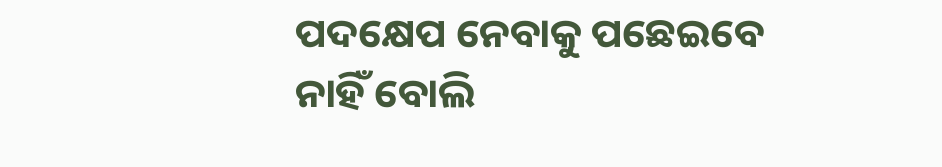ପଦକ୍ଷେପ ନେବାକୁ ପଛେଇବେ ନାହିଁ ବୋଲି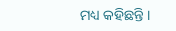ମଧ୍ୟ କହିଛନ୍ତି ।